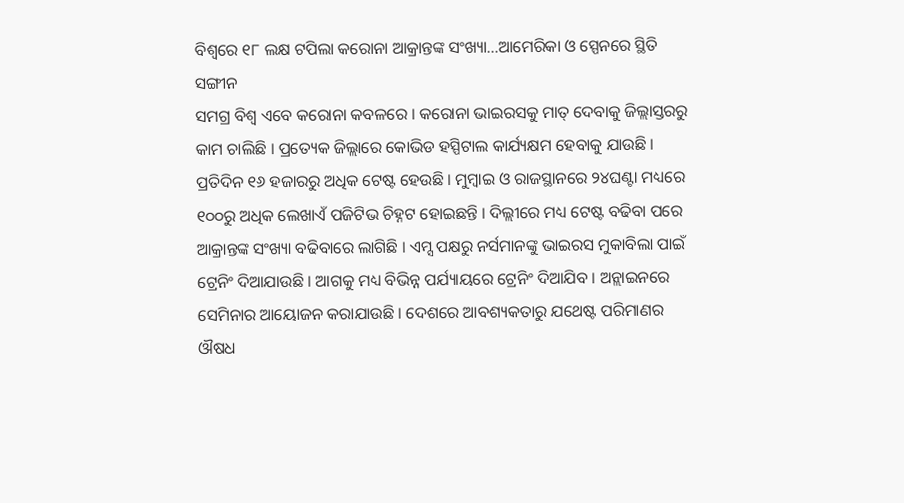ବିଶ୍ବରେ ୧୮ ଲକ୍ଷ ଟପିଲା କରୋନା ଆକ୍ରାନ୍ତଙ୍କ ସଂଖ୍ୟା…ଆମେରିକା ଓ ସ୍ପେନରେ ସ୍ଥିତି ସଙ୍ଗୀନ
ସମଗ୍ର ବିଶ୍ବ ଏବେ କରୋନା କବଳରେ । କରୋନା ଭାଇରସକୁ ମାତ୍ ଦେବାକୁ ଜିଲ୍ଲାସ୍ତରରୁ କାମ ଚାଲିଛି । ପ୍ରତ୍ୟେକ ଜିଲ୍ଲାରେ କୋଭିଡ ହସ୍ପିଟାଲ କାର୍ଯ୍ୟକ୍ଷମ ହେବାକୁ ଯାଉଛି । ପ୍ରତିଦିନ ୧୬ ହଜାରରୁ ଅଧିକ ଟେଷ୍ଟ ହେଉଛି । ମୁମ୍ବାଇ ଓ ରାଜସ୍ଥାନରେ ୨୪ଘଣ୍ଟା ମଧ୍ୟରେ ୧୦୦ରୁ ଅଧିକ ଲେଖାଏଁ ପଜିଟିଭ ଚିହ୍ନଟ ହୋଇଛନ୍ତି । ଦିଲ୍ଲୀରେ ମଧ୍ୟ ଟେଷ୍ଟ ବଢିବା ପରେ ଆକ୍ରାନ୍ତଙ୍କ ସଂଖ୍ୟା ବଢିବାରେ ଲାଗିଛି । ଏମ୍ସ ପକ୍ଷରୁ ନର୍ସମାନଙ୍କୁ ଭାଇରସ ମୁକାବିଲା ପାଇଁ ଟ୍ରେନିଂ ଦିଆଯାଉଛି । ଆଗକୁ ମଧ୍ୟ ବିଭିନ୍ନ ପର୍ଯ୍ୟାୟରେ ଟ୍ରେନିଂ ଦିଆଯିବ । ଅନ୍ଲାଇନରେ ସେମିନାର ଆୟୋଜନ କରାଯାଉଛି । ଦେଶରେ ଆବଶ୍ୟକତାରୁ ଯଥେଷ୍ଟ ପରିମାଣର ଔଷଧ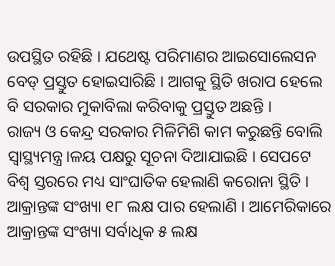ଉପସ୍ଥିତ ରହିଛି । ଯଥେଷ୍ଟ ପରିମାଣର ଆଇସୋଲେସନ ବେଡ୍ ପ୍ରସ୍ତୁତ ହୋଇସାରିଛି । ଆଗକୁ ସ୍ଥିତି ଖରାପ ହେଲେ ବି ସରକାର ମୁକାବିଲା କରିବାକୁ ପ୍ରସ୍ତୁତ ଅଛନ୍ତି ।
ରାଜ୍ୟ ଓ କେନ୍ଦ୍ର ସରକାର ମିଳିମିଶି କାମ କରୁଛନ୍ତି ବୋଲି ସ୍ବାସ୍ଥ୍ୟମନ୍ତ୍ର।ଳୟ ପକ୍ଷରୁ ସୂଚନା ଦିଆଯାଇଛି । ସେପଟେ ବିଶ୍ବ ସ୍ତରରେ ମଧ୍ୟ ସାଂଘାତିକ ହେଲାଣି କରୋନା ସ୍ଥିତି । ଆକ୍ରାନ୍ତଙ୍କ ସଂଖ୍ୟା ୧୮ ଲକ୍ଷ ପାର ହେଲାଣି । ଆମେରିକାରେ ଆକ୍ରାନ୍ତଙ୍କ ସଂଖ୍ୟା ସର୍ବାଧିକ ୫ ଲକ୍ଷ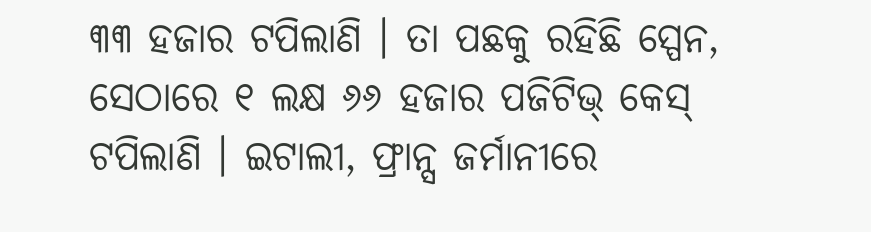୩୩ ହଜାର ଟପିଲାଣି । ତା ପଛକୁ ରହିଛି ସ୍ପେନ, ସେଠାରେ ୧ ଲକ୍ଷ ୬୬ ହଜାର ପଜିଟିଭ୍ କେସ୍ ଟପିଲାଣି । ଇଟାଲୀ, ଫ୍ରାନ୍ସ ଜର୍ମାନୀରେ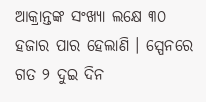ଆକ୍ରାନ୍ତଙ୍କ ସଂଖ୍ୟା ଲକ୍ଷେ ୩୦ ହଜାର ପାର ହେଲାଣି । ସ୍ପେନରେ ଗତ ୨ ଦୁଇ ଦିନ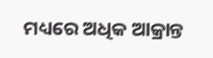ମଧ୍ୟରେ ଅଧିକ ଆକ୍ରାନ୍ତ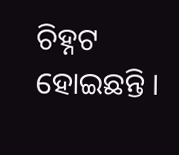ଚିହ୍ନଟ ହୋଇଛନ୍ତି ।